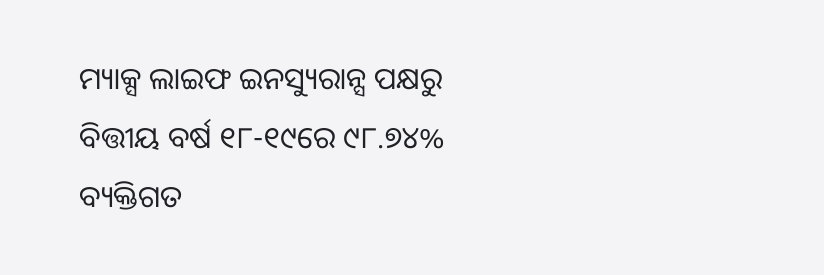ମ୍ୟାକ୍ସ ଲାଇଫ ଇନସ୍ୟୁରାନ୍ସ ପକ୍ଷରୁ ବିତ୍ତୀୟ ବର୍ଷ ୧୮-୧୯ରେ ୯୮.୭୪% ବ୍ୟକ୍ତିଗତ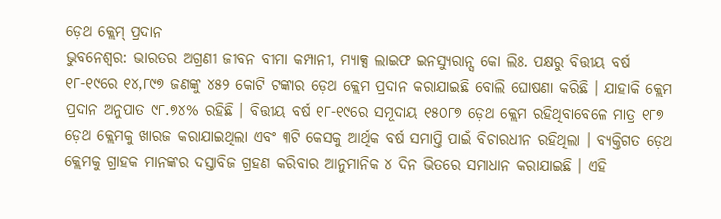ଡ଼େଥ କ୍ଲେମ୍ ପ୍ରଦାନ
ଭୁବନେଶ୍ୱର: ଭାରତର ଅଗ୍ରଣୀ ଜୀବନ ବୀମା କମ୍ପାନୀ, ମ୍ୟାକ୍ସ ଲାଇଫ ଇନସ୍ୟୁରାନ୍ସ କୋ ଲିଃ. ପକ୍ଷରୁ ବିତ୍ତୀୟ ବର୍ଷ ୧୮-୧୯ରେ ୧୪,୮୯୭ ଜଣଙ୍କୁ ୪୫୨ କୋଟି ଟଙ୍କାର ଡ଼େଥ କ୍ଲେମ ପ୍ରଦାନ କରାଯାଇଛି ବୋଲି ଘୋଷଣା କରିଛି । ଯାହାକି କ୍ଲେମ ପ୍ରଦାନ ଅନୁପାତ ୯୮.୭୪% ରହିଛି । ବିତ୍ତୀୟ ବର୍ଷ ୧୮-୧୯ରେ ସମୂଦାୟ ୧୫୦୮୭ ଡ଼େଥ କ୍ଲେମ ରହିଥିବାବେଳେ ମାତ୍ର ୧୮୭ ଡ଼େଥ କ୍ଲେମକୁ ଖାରଜ କରାଯାଇଥିଲା ଏବଂ ୩ଟି କେସକୁ ଆର୍ଥିକ ବର୍ଷ ସମାପ୍ତି ପାଇଁ ବିଚାରଧୀନ ରହିଥିଲା । ବ୍ୟକ୍ତିଗତ ଡ଼େଥ କ୍ଲେମକୁ ଗ୍ରାହକ ମାନଙ୍କର ଦସ୍ତାବିଜ ଗ୍ରହଣ କରିବାର ଆନୁମାନିକ ୪ ଦିନ ଭିତରେ ସମାଧାନ କରାଯାଇଛି । ଏହି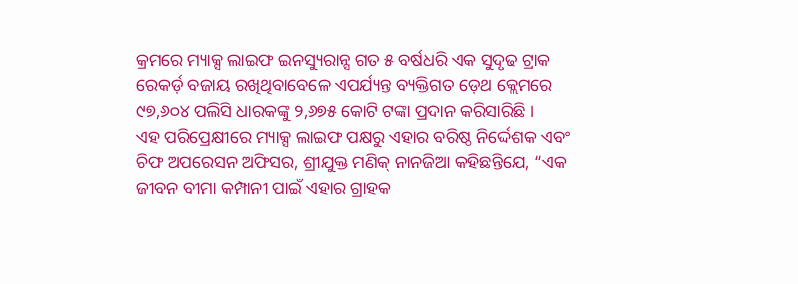କ୍ରମରେ ମ୍ୟାକ୍ସ ଲାଇଫ ଇନସ୍ୟୁରାନ୍ସ ଗତ ୫ ବର୍ଷଧରି ଏକ ସୁଦୃଢ ଟ୍ରାକ ରେକର୍ଡ଼ ବଜାୟ ରଖିଥିବାବେଳେ ଏପର୍ଯ୍ୟନ୍ତ ବ୍ୟକ୍ତିଗତ ଡ଼େଥ କ୍ଲେମରେ ୯୭,୬୦୪ ପଲିସି ଧାରକଙ୍କୁ ୨,୬୭୫ କୋଟି ଟଙ୍କା ପ୍ରଦାନ କରିସାରିଛି ।
ଏହ ପରିପ୍ରେକ୍ଷୀରେ ମ୍ୟାକ୍ସ ଲାଇଫ ପକ୍ଷରୁ ଏହାର ବରିଷ୍ଠ ନିର୍ଦ୍ଦେଶକ ଏବଂ ଚିଫ ଅପରେସନ ଅଫିସର, ଶ୍ରୀଯୁକ୍ତ ମଣିକ୍ ନାନଜିଆ କହିଛନ୍ତିଯେ, “ଏକ ଜୀବନ ବୀମା କମ୍ପାନୀ ପାଇଁ ଏହାର ଗ୍ରାହକ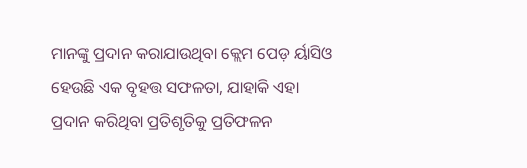ମାନଙ୍କୁ ପ୍ରଦାନ କରାଯାଉଥିବା କ୍ଲେମ ପେଡ଼ ର୍ୟାସିଓ ହେଉଛି ଏକ ବୃହତ୍ତ ସଫଳତା, ଯାହାକି ଏହା ପ୍ରଦାନ କରିଥିବା ପ୍ରତିଶୃତିକୁ ପ୍ରତିଫଳନ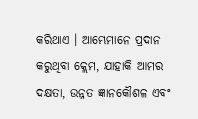କରିଥାଏ । ଆମ୍ଭେମାନେ ପ୍ରଦାନ କରୁଥିବା କ୍ଲେମ, ଯାହାକି ଆମର ଦକ୍ଷତା, ଉନ୍ନତ ଜ୍ଞାନକୌଶଳ ଏବଂ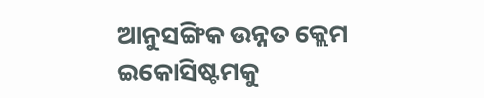ଆନୁସଙ୍ଗିକ ଉନ୍ନତ କ୍ଲେମ ଇକୋସିଷ୍ଟମକୁ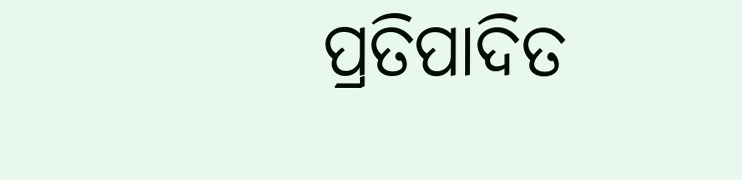ପ୍ରତିପାଦିତ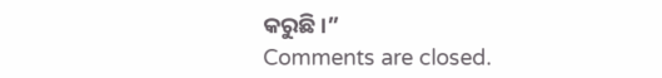କରୁଛି ।”
Comments are closed.